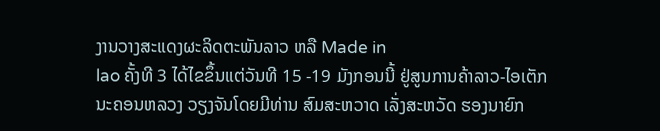ງານວາງສະແດງຜະລິດຕະພັນລາວ ຫລື Made in
lao ຄັ້ງທີ 3 ໄດ້ໄຂຂຶ້ນແຕ່ວັນທີ 15 -19 ມັງກອນນີ້ ຢູ່ສູນການຄ້າລາວ-ໄອເຕັກ
ນະຄອນຫລວງ ວຽງຈັນໂດຍມີທ່ານ ສົມສະຫວາດ ເລັ່ງສະຫວັດ ຮອງນາຍົກ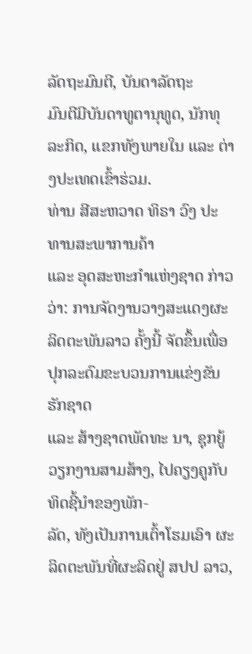ລັດຖະມົນຕີ, ບັນດາລັດຖະ
ມົນຕີມີບັນດາທູຕານຸທູດ, ນັກທຸລະກິດ, ແຂກທັງພາຍໃນ ແລະ ຕ່າງປະເທດເຂົ້າຮ່ວມ.
ທ່ານ ສີສະຫວາດ ທິຣາ ວົງ ປະທານສະພາການຄ້າ
ແລະ ອຸດສະຫະກຳແຫ່ງຊາດ ກ່າວວ່າ: ການຈັດງານວາງສະແດງຜະລິດຕະພັນລາວ ຄັ້ງນີ້ ຈັດຂຶ້ນເພື່ອປຸກລະດົມຂະບວນການແຂ່ງຂັນຮັກຊາດ
ແລະ ສ້າງຊາດພັດທະ ນາ, ຊຸກຍູ້ວຽກງານສາມສ້າງ, ໄປຄຽງຄູກັບທິດຊີ້ນຳຂອງພັກ-
ລັດ, ທັງເປັນການເຕົ້າໂຮມເອົາ ຜະລິດຕະພັນທີ່ຜະລິດຢູ່ ສປປ ລາວ,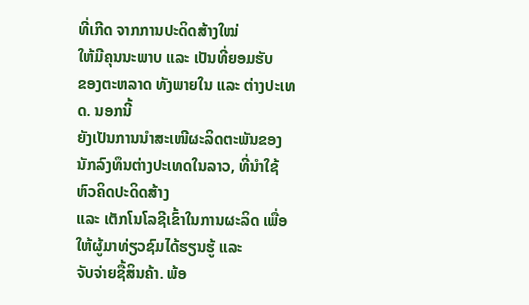ທີ່ເກີດ ຈາກການປະດິດສ້າງໃໝ່
ໃຫ້ມີຄຸນນະພາບ ແລະ ເປັນທີ່ຍອມຮັບ
ຂອງຕະຫລາດ ທັງພາຍໃນ ແລະ ຕ່າງປະເທດ. ນອກນີ້
ຍັງເປັນການນຳສະເໜີຜະລິດຕະພັນຂອງນັກລົງທຶນຕ່າງປະເທດໃນລາວ, ທີ່ນຳໃຊ້ຫົວຄິດປະດິດສ້າງ
ແລະ ເຕັກໂນໂລຊີເຂົ້າໃນການຜະລິດ ເພື່ອໃຫ້ຜູ້ມາທ່ຽວຊົມໄດ້ຮຽນຮູ້ ແລະ
ຈັບຈ່າຍຊື້ສິນຄ້າ. ພ້ອ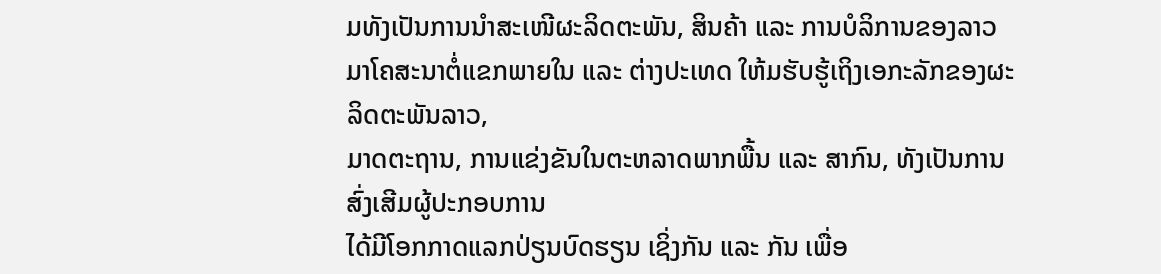ມທັງເປັນການນຳສະເໜີຜະລິດຕະພັນ, ສິນຄ້າ ແລະ ການບໍລິການຂອງລາວ
ມາໂຄສະນາຕໍ່ແຂກພາຍໃນ ແລະ ຕ່າງປະເທດ ໃຫ້ມຮັບຮູ້ເຖິງເອກະລັກຂອງຜະລິດຕະພັນລາວ,
ມາດຕະຖານ, ການແຂ່ງຂັນໃນຕະຫລາດພາກພື້ນ ແລະ ສາກົນ, ທັງເປັນການສົ່ງເສີມຜູ້ປະກອບການ
ໄດ້ມີໂອກກາດແລກປ່ຽນບົດຮຽນ ເຊິ່ງກັນ ແລະ ກັນ ເພື່ອ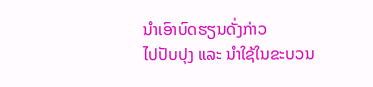ນຳເອົາບົດຮຽນດັ່ງກ່າວ
ໄປປັບປຸງ ແລະ ນຳໃຊ້ໃນຂະບວນ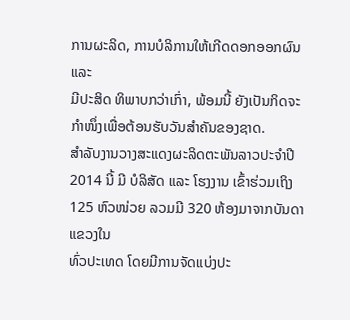ການຜະລິດ, ການບໍລິການໃຫ້ເກີດດອກອອກຜົນ ແລະ
ມີປະສິດ ທິພາບກວ່າເກົ່າ, ພ້ອມນີ້ ຍັງເປັນກິດຈະກຳໜຶ່ງເພື່ອຕ້ອນຮັບວັນສຳຄັນຂອງຊາດ.
ສຳລັບງານວາງສະແດງຜະລິດຕະພັນລາວປະຈຳປີ
2014 ນີ້ ມີ ບໍລິສັດ ແລະ ໂຮງງານ ເຂົ້າຮ່ວມເຖິງ 125 ຫົວໜ່ວຍ ລວມມີ 320 ຫ້ອງມາຈາກບັນດາແຂວງໃນ
ທົ່ວປະເທດ ໂດຍມີການຈັດແບ່ງປະ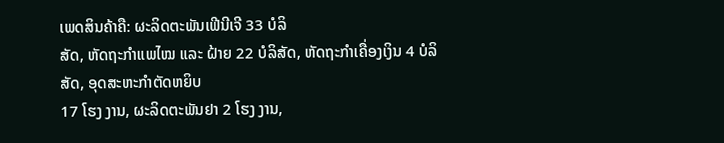ເພດສິນຄ້າຄື: ຜະລິດຕະພັນເຟີນີເຈີ 33 ບໍລິ
ສັດ, ຫັດຖະກຳແພໄໝ ແລະ ຝ້າຍ 22 ບໍລິສັດ, ຫັດຖະກຳເຄື່ອງເງິນ 4 ບໍລິສັດ, ອຸດສະຫະກຳຕັດຫຍິບ
17 ໂຮງ ງານ, ຜະລິດຕະພັນຢາ 2 ໂຮງ ງານ,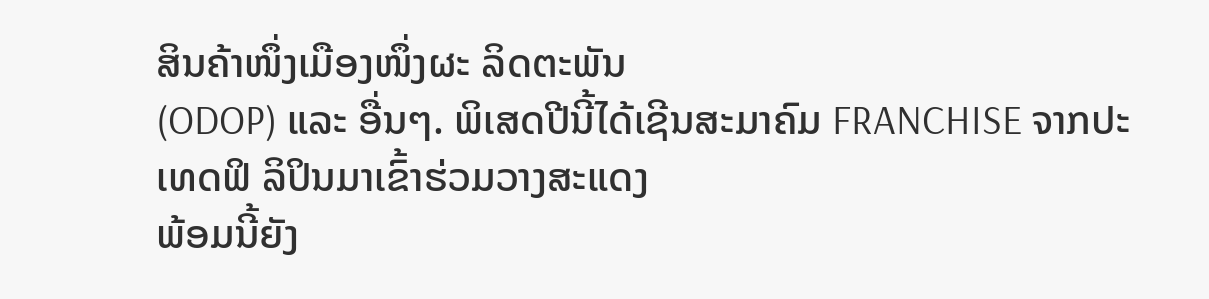ສິນຄ້າໜຶ່ງເມືອງໜຶ່ງຜະ ລິດຕະພັນ
(ODOP) ແລະ ອື່ນໆ. ພິເສດປີນີ້ໄດ້ເຊີນສະມາຄົມ FRANCHISE ຈາກປະເທດຟິ ລິປິນມາເຂົ້າຮ່ວມວາງສະແດງ
ພ້ອມນີ້ຍັງ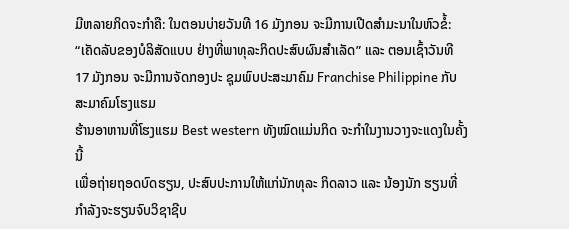ມີຫລາຍກິດຈະກຳຄື: ໃນຕອນບ່າຍວັນທີ 16 ມັງກອນ ຈະມີການເປີດສຳມະນາໃນຫົວຂໍ້:
“ເຄັດລັບຂອງບໍລິສັດແບບ ຢ່າງທີ່ພາທຸລະກິດປະສົບຜົນສຳເລັດ” ແລະ ຕອນເຊົ້າວັນທີ
17 ມັງກອນ ຈະມີການຈັດກອງປະ ຊຸມພົບປະສະມາຄົມ Franchise Philippine ກັບສະມາຄົມໂຮງແຮມ
ຮ້ານອາຫານທີ່ໂຮງແຮມ Best western ທັງໝົດແມ່ນກິດ ຈະກຳໃນງານວາງຈະແດງໃນຄັ້ງນີ້
ເພື່ອຖ່າຍຖອດບົດຮຽນ, ປະສົບປະການໃຫ້ແກ່ນັກທຸລະ ກິດລາວ ແລະ ນ້ອງນັກ ຮຽນທີ່
ກຳລັງຈະຮຽນຈົບວິຊາຊີບ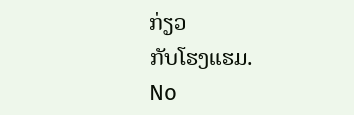ກ່ຽວ
ກັບໂຮງແຮມ.
No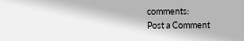comments:
Post a Comment